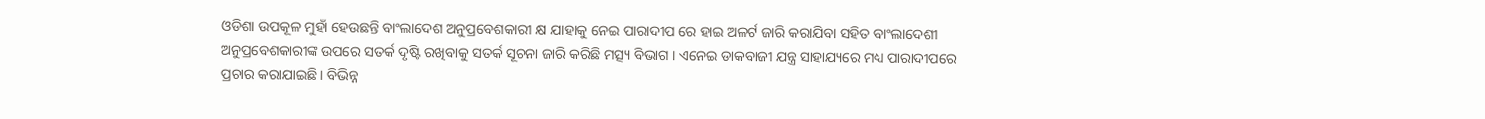ଓଡିଶା ଉପକୂଳ ମୁହାଁ ହେଉଛନ୍ତି ବାଂଲାଦେଶ ଅନୁପ୍ରବେଶକାରୀ କ୍ଷ ଯାହାକୁ ନେଇ ପାରାଦୀପ ରେ ହାଇ ଅଳର୍ଟ ଜାରି କରାଯିବା ସହିତ ବାଂଲାଦେଶୀ ଅନୁପ୍ରବେଶକାରୀଙ୍କ ଉପରେ ସତର୍କ ଦୃଷ୍ଟି ରଖିବାକୁ ସତର୍କ ସୂଚନା ଜାରି କରିଛି ମତ୍ସ୍ୟ ବିଭାଗ । ଏନେଇ ଡାକବାଜୀ ଯନ୍ତ୍ର ସାହାଯ୍ୟରେ ମଧ୍ୟ ପାରାଦୀପରେ ପ୍ରଚାର କରାଯାଇଛି। ବିଭିନ୍ନ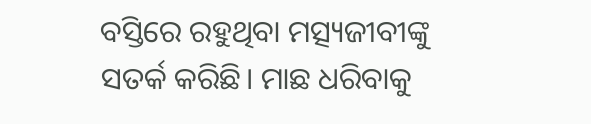ବସ୍ତିରେ ରହୁଥିବା ମତ୍ସ୍ୟଜୀବୀଙ୍କୁ ସତର୍କ କରିଛି। ମାଛ ଧରିବାକୁ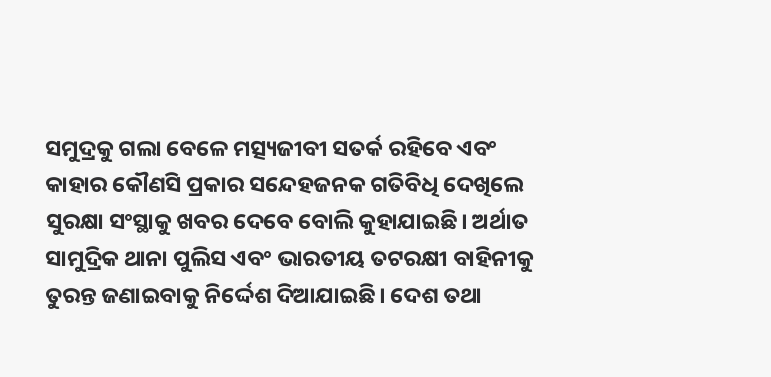ସମୁଦ୍ରକୁ ଗଲା ବେଳେ ମତ୍ସ୍ୟଜୀବୀ ସତର୍କ ରହିବେ ଏବଂ କାହାର କୌଣସି ପ୍ରକାର ସନ୍ଦେହଜନକ ଗତିବିଧି ଦେଖିଲେ ସୁରକ୍ଷା ସଂସ୍ଥାକୁ ଖବର ଦେବେ ବୋଲି କୁହାଯାଇଛି। ଅର୍ଥାତ ସାମୁଦ୍ରିକ ଥାନା ପୁଲିସ ଏବଂ ଭାରତୀୟ ତଟରକ୍ଷୀ ବାହିନୀକୁ ତୁରନ୍ତ ଜଣାଇବାକୁ ନିର୍ଦ୍ଦେଶ ଦିଆଯାଇଛି। ଦେଶ ତଥା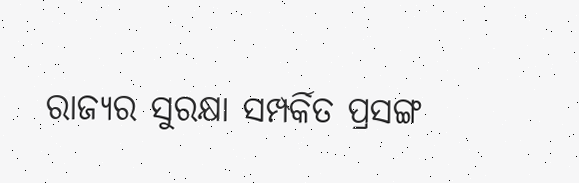ରାଜ୍ୟର ସୁରକ୍ଷା ସମ୍ପର୍କିତ ପ୍ରସଙ୍ଗ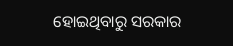ହୋଇଥିବାରୁ ସରକାର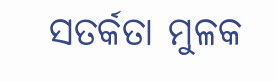ସତର୍କତା ମୁଳକ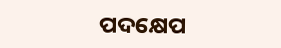ପଦକ୍ଷେପ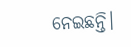ନେଇଛନ୍ତି।